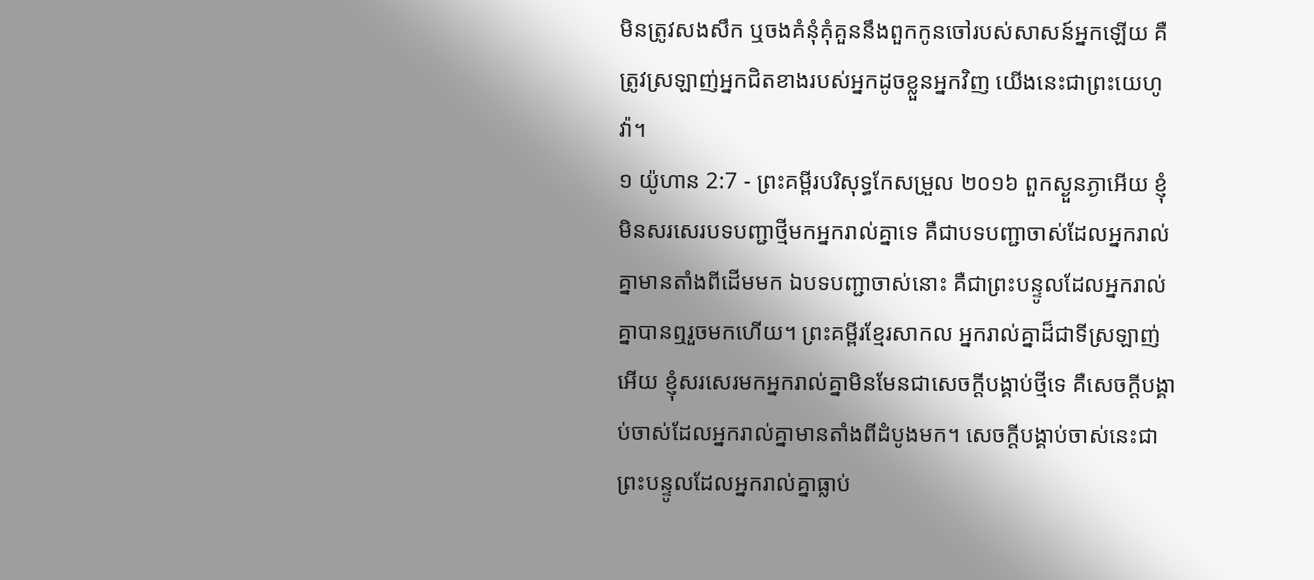មិនត្រូវសងសឹក ឬចងគំនុំគុំគួននឹងពួកកូនចៅរបស់សាសន៍អ្នកឡើយ គឺត្រូវស្រឡាញ់អ្នកជិតខាងរបស់អ្នកដូចខ្លួនអ្នកវិញ យើងនេះជាព្រះយេហូវ៉ា។
១ យ៉ូហាន 2:7 - ព្រះគម្ពីរបរិសុទ្ធកែសម្រួល ២០១៦ ពួកស្ងួនភ្ងាអើយ ខ្ញុំមិនសរសេរបទបញ្ជាថ្មីមកអ្នករាល់គ្នាទេ គឺជាបទបញ្ជាចាស់ដែលអ្នករាល់គ្នាមានតាំងពីដើមមក ឯបទបញ្ជាចាស់នោះ គឺជាព្រះបន្ទូលដែលអ្នករាល់គ្នាបានឮរួចមកហើយ។ ព្រះគម្ពីរខ្មែរសាកល អ្នករាល់គ្នាដ៏ជាទីស្រឡាញ់អើយ ខ្ញុំសរសេរមកអ្នករាល់គ្នាមិនមែនជាសេចក្ដីបង្គាប់ថ្មីទេ គឺសេចក្ដីបង្គាប់ចាស់ដែលអ្នករាល់គ្នាមានតាំងពីដំបូងមក។ សេចក្ដីបង្គាប់ចាស់នេះជាព្រះបន្ទូលដែលអ្នករាល់គ្នាធ្លាប់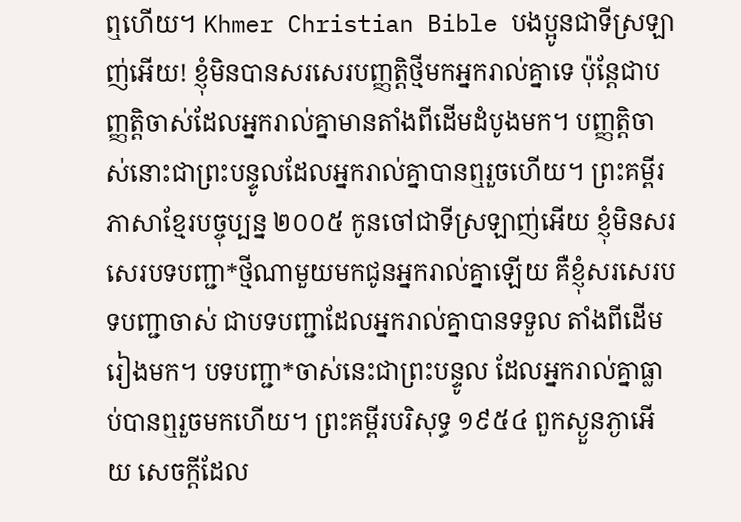ឮហើយ។ Khmer Christian Bible បងប្អូនជាទីស្រឡាញ់អើយ! ខ្ញុំមិនបានសរសេរបញ្ញត្ដិថ្មីមកអ្នករាល់គ្នាទេ ប៉ុន្ដែជាបញ្ញត្ដិចាស់ដែលអ្នករាល់គ្នាមានតាំងពីដើមដំបូងមក។ បញ្ញត្ដិចាស់នោះជាព្រះបន្ទូលដែលអ្នករាល់គ្នាបានឮរួចហើយ។ ព្រះគម្ពីរភាសាខ្មែរបច្ចុប្បន្ន ២០០៥ កូនចៅជាទីស្រឡាញ់អើយ ខ្ញុំមិនសរសេរបទបញ្ជា*ថ្មីណាមួយមកជូនអ្នករាល់គ្នាឡើយ គឺខ្ញុំសរសេរបទបញ្ជាចាស់ ជាបទបញ្ជាដែលអ្នករាល់គ្នាបានទទួល តាំងពីដើមរៀងមក។ បទបញ្ជា*ចាស់នេះជាព្រះបន្ទូល ដែលអ្នករាល់គ្នាធ្លាប់បានឮរួចមកហើយ។ ព្រះគម្ពីរបរិសុទ្ធ ១៩៥៤ ពួកស្ងួនភ្ងាអើយ សេចក្ដីដែល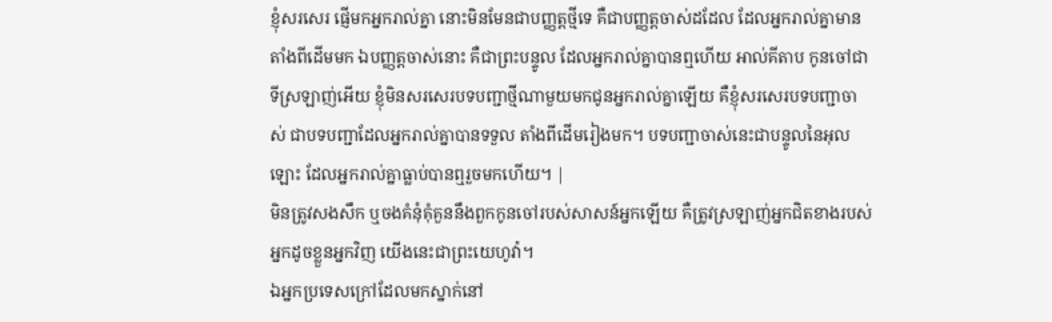ខ្ញុំសរសេរ ផ្ញើមកអ្នករាល់គ្នា នោះមិនមែនជាបញ្ញត្តថ្មីទេ គឺជាបញ្ញត្តចាស់ដដែល ដែលអ្នករាល់គ្នាមានតាំងពីដើមមក ឯបញ្ញត្តចាស់នោះ គឺជាព្រះបន្ទូល ដែលអ្នករាល់គ្នាបានឮហើយ អាល់គីតាប កូនចៅជាទីស្រឡាញ់អើយ ខ្ញុំមិនសរសេរបទបញ្ជាថ្មីណាមួយមកជូនអ្នករាល់គ្នាឡើយ គឺខ្ញុំសរសេរបទបញ្ជាចាស់ ជាបទបញ្ជាដែលអ្នករាល់គ្នាបានទទួល តាំងពីដើមរៀងមក។ បទបញ្ជាចាស់នេះជាបន្ទូលនៃអុលឡោះ ដែលអ្នករាល់គ្នាធ្លាប់បានឮរួចមកហើយ។ |
មិនត្រូវសងសឹក ឬចងគំនុំគុំគួននឹងពួកកូនចៅរបស់សាសន៍អ្នកឡើយ គឺត្រូវស្រឡាញ់អ្នកជិតខាងរបស់អ្នកដូចខ្លួនអ្នកវិញ យើងនេះជាព្រះយេហូវ៉ា។
ឯអ្នកប្រទេសក្រៅដែលមកស្នាក់នៅ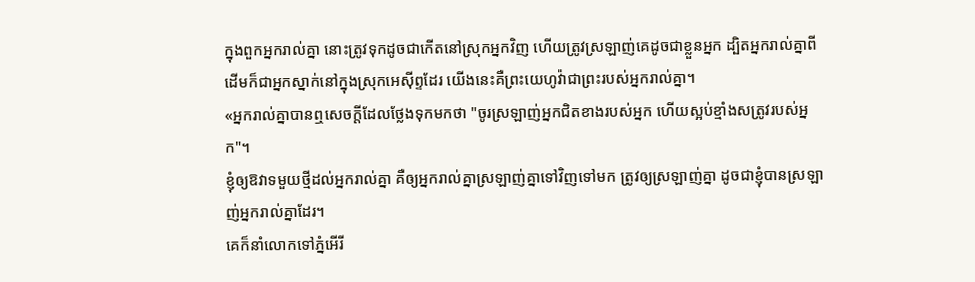ក្នុងពួកអ្នករាល់គ្នា នោះត្រូវទុកដូចជាកើតនៅស្រុកអ្នកវិញ ហើយត្រូវស្រឡាញ់គេដូចជាខ្លួនអ្នក ដ្បិតអ្នករាល់គ្នាពីដើមក៏ជាអ្នកស្នាក់នៅក្នុងស្រុកអេស៊ីព្ទដែរ យើងនេះគឺព្រះយេហូវ៉ាជាព្រះរបស់អ្នករាល់គ្នា។
«អ្នករាល់គ្នាបានឮសេចក្តីដែលថ្លែងទុកមកថា "ចូរស្រឡាញ់អ្នកជិតខាងរបស់អ្នក ហើយស្អប់ខ្មាំងសត្រូវរបស់អ្នក"។
ខ្ញុំឲ្យឱវាទមួយថ្មីដល់អ្នករាល់គ្នា គឺឲ្យអ្នករាល់គ្នាស្រឡាញ់គ្នាទៅវិញទៅមក ត្រូវឲ្យស្រឡាញ់គ្នា ដូចជាខ្ញុំបានស្រឡាញ់អ្នករាល់គ្នាដែរ។
គេក៏នាំលោកទៅភ្នំអើរី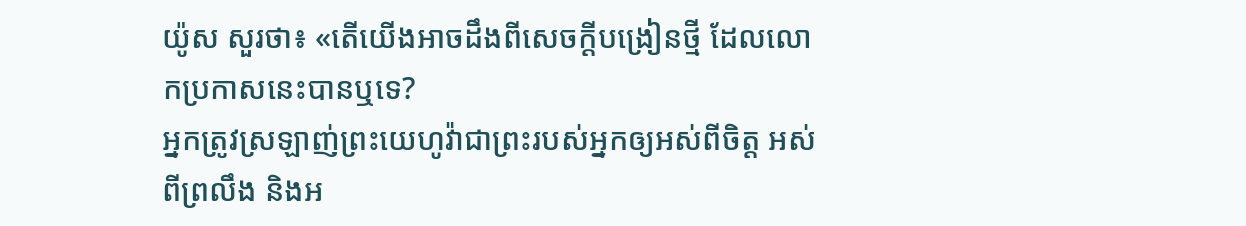យ៉ូស សួរថា៖ «តើយើងអាចដឹងពីសេចក្ដីបង្រៀនថ្មី ដែលលោកប្រកាសនេះបានឬទេ?
អ្នកត្រូវស្រឡាញ់ព្រះយេហូវ៉ាជាព្រះរបស់អ្នកឲ្យអស់ពីចិត្ត អស់ពីព្រលឹង និងអ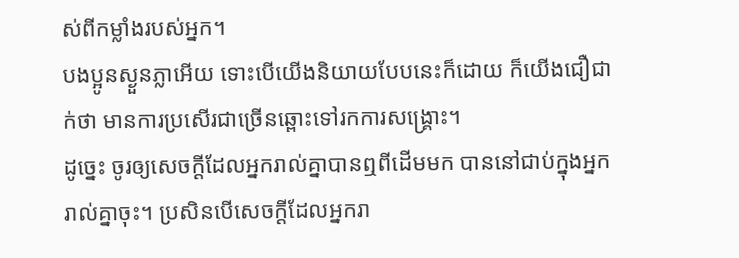ស់ពីកម្លាំងរបស់អ្នក។
បងប្អូនស្ងួនភ្លាអើយ ទោះបើយើងនិយាយបែបនេះក៏ដោយ ក៏យើងជឿជាក់ថា មានការប្រសើរជាច្រើនឆ្ពោះទៅរកការសង្គ្រោះ។
ដូច្នេះ ចូរឲ្យសេចក្ដីដែលអ្នករាល់គ្នាបានឮពីដើមមក បាននៅជាប់ក្នុងអ្នករាល់គ្នាចុះ។ ប្រសិនបើសេចក្ដីដែលអ្នករា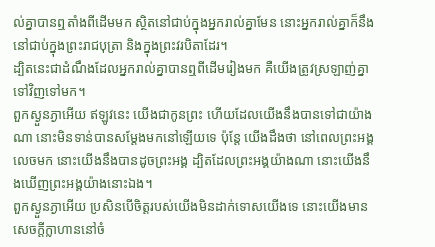ល់គ្នាបានឮតាំងពីដើមមក ស្ថិតនៅជាប់ក្នុងអ្នករាល់គ្នាមែន នោះអ្នករាល់គ្នាក៏នឹងនៅជាប់ក្នុងព្រះរាជបុត្រា និងក្នុងព្រះវរបិតាដែរ។
ដ្បិតនេះជាដំណឹងដែលអ្នករាល់គ្នាបានឮពីដើមរៀងមក គឺយើងត្រូវស្រឡាញ់គ្នាទៅវិញទៅមក។
ពួកស្ងួនភ្ងាអើយ ឥឡូវនេះ យើងជាកូនព្រះ ហើយដែលយើងនឹងបានទៅជាយ៉ាងណា នោះមិនទាន់បានសម្តែងមកនៅឡើយទេ ប៉ុន្តែ យើងដឹងថា នៅពេលព្រះអង្គលេចមក នោះយើងនឹងបានដូចព្រះអង្គ ដ្បិតដែលព្រះអង្គយ៉ាងណា នោះយើងនឹងឃើញព្រះអង្គយ៉ាងនោះឯង។
ពួកស្ងួនភ្ងាអើយ ប្រសិនបើចិត្តរបស់យើងមិនដាក់ទោសយើងទេ នោះយើងមានសេចក្ដីក្លាហាននៅចំ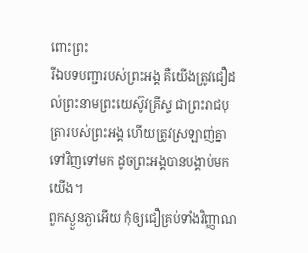ពោះព្រះ
រីឯបទបញ្ជារបស់ព្រះអង្គ គឺយើងត្រូវជឿដល់ព្រះនាមព្រះយេស៊ូវគ្រីស្ទ ជាព្រះរាជបុត្រារបស់ព្រះអង្គ ហើយត្រូវស្រឡាញ់គ្នាទៅវិញទៅមក ដូចព្រះអង្គបានបង្គាប់មកយើង។
ពួកស្ងួនភ្ងាអើយ កុំឲ្យជឿគ្រប់ទាំងវិញ្ញាណ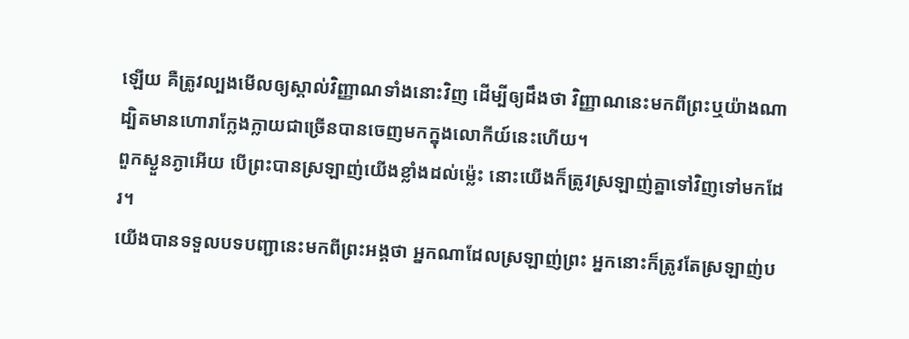ឡើយ គឺត្រូវល្បងមើលឲ្យស្គាល់វិញ្ញាណទាំងនោះវិញ ដើម្បីឲ្យដឹងថា វិញ្ញាណនេះមកពីព្រះឬយ៉ាងណា ដ្បិតមានហោរាក្លែងក្លាយជាច្រើនបានចេញមកក្នុងលោកីយ៍នេះហើយ។
ពួកស្ងួនភ្ងាអើយ បើព្រះបានស្រឡាញ់យើងខ្លាំងដល់ម៉្លេះ នោះយើងក៏ត្រូវស្រឡាញ់គ្នាទៅវិញទៅមកដែរ។
យើងបានទទួលបទបញ្ជានេះមកពីព្រះអង្គថា អ្នកណាដែលស្រឡាញ់ព្រះ អ្នកនោះក៏ត្រូវតែស្រឡាញ់ប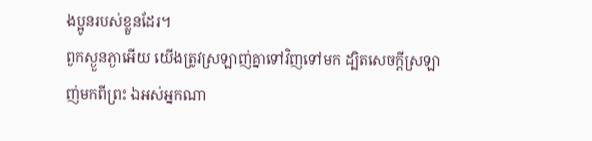ងប្អូនរបស់ខ្លួនដែរ។
ពួកស្ងួនភ្ងាអើយ យើងត្រូវស្រឡាញ់គ្នាទៅវិញទៅមក ដ្បិតសេចក្ដីស្រឡាញ់មកពីព្រះ ឯអស់អ្នកណា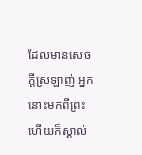ដែលមានសេចក្ដីស្រឡាញ់ អ្នកនោះមកពីព្រះ ហើយក៏ស្គាល់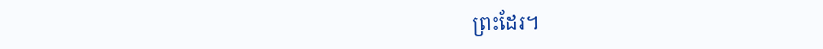ព្រះដែរ។